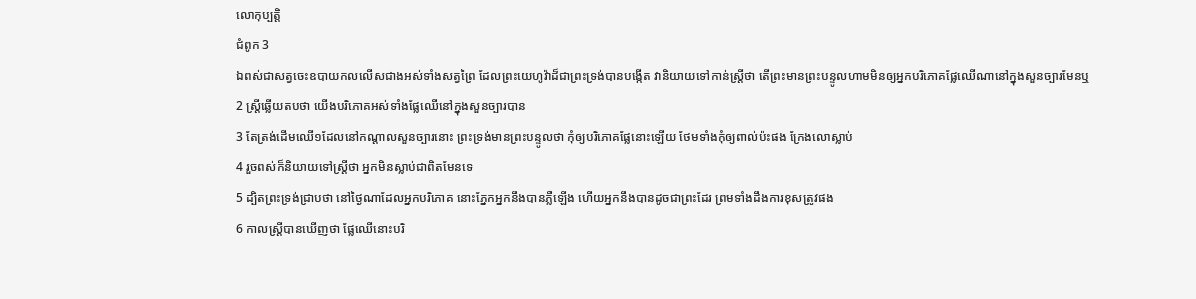លោកុប្បត្តិ
ជំពូក 3
ឯពស់ជាសត្វចេះឧបាយកលលើសជាងអស់ទាំងសត្វព្រៃ ដែលព្រះយេហូវ៉ាដ៏ជាព្រះទ្រង់បានបង្កើត វានិយាយទៅកាន់ស្ត្រីថា តើព្រះមានព្រះបន្ទូលហាមមិនឲ្យអ្នកបរិភោគផ្លែឈើណានៅក្នុងសួនច្បារមែនឬ
2 ស្ត្រីឆ្លើយតបថា យើងបរិភោគអស់ទាំងផ្លែឈើនៅក្នុងសួនច្បារបាន
3 តែត្រង់ដើមឈើ១ដែលនៅកណ្តាលសួនច្បារនោះ ព្រះទ្រង់មានព្រះបន្ទូលថា កុំឲ្យបរិភោគផ្លែនោះឡើយ ថែមទាំងកុំឲ្យពាល់ប៉ះផង ក្រែងលោស្លាប់
4 រួចពស់ក៏និយាយទៅស្ត្រីថា អ្នកមិនស្លាប់ជាពិតមែនទេ
5 ដ្បិតព្រះទ្រង់ជ្រាបថា នៅថ្ងៃណាដែលអ្នកបរិភោគ នោះភ្នែកអ្នកនឹងបានភ្លឺឡើង ហើយអ្នកនឹងបានដូចជាព្រះដែរ ព្រមទាំងដឹងការខុសត្រូវផង
6 កាលស្ត្រីបានឃើញថា ផ្លែឈើនោះបរិ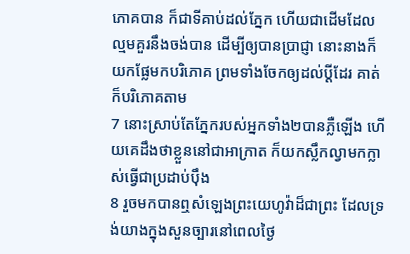ភោគបាន ក៏ជាទីគាប់ដល់ភ្នែក ហើយជាដើមដែលល្មមគួរនឹងចង់បាន ដើម្បីឲ្យបានប្រាជ្ញា នោះនាងក៏យកផ្លែមកបរិភោគ ព្រមទាំងចែកឲ្យដល់ប្ដីដែរ គាត់ក៏បរិភោគតាម
7 នោះស្រាប់តែភ្នែករបស់អ្នកទាំង២បានភ្លឺឡើង ហើយគេដឹងថាខ្លួននៅជាអាក្រាត ក៏យកស្លឹកល្វាមកក្លាស់ធ្វើជាប្រដាប់ប៉ឹង
8 រួចមកបានឮសំឡេងព្រះយេហូវ៉ាដ៏ជាព្រះ ដែលទ្រង់យាងក្នុងសួនច្បារនៅពេលថ្ងៃ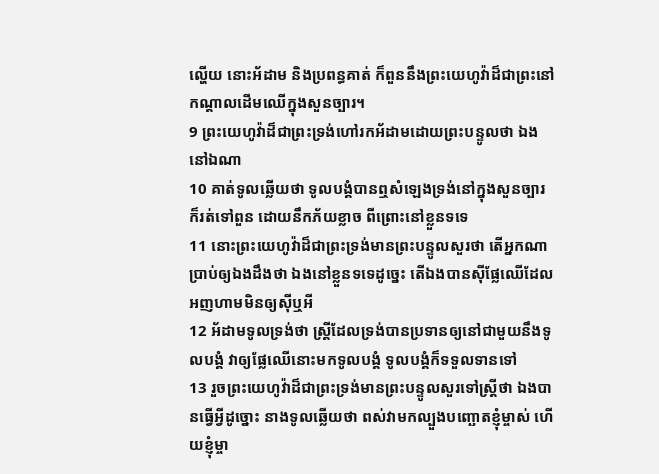ល្ហើយ នោះអ័ដាម និងប្រពន្ធគាត់ ក៏ពួននឹងព្រះយេហូវ៉ាដ៏ជាព្រះនៅកណ្តាលដើមឈើក្នុងសួនច្បារ។
9 ព្រះយេហូវ៉ាដ៏ជាព្រះទ្រង់ហៅរកអ័ដាមដោយព្រះបន្ទូលថា ឯងនៅឯណា
10 គាត់ទូលឆ្លើយថា ទូលបង្គំបានឮសំឡេងទ្រង់នៅក្នុងសួនច្បារ ក៏រត់ទៅពួន ដោយនឹកភ័យខ្លាច ពីព្រោះនៅខ្លួនទទេ
11 នោះព្រះយេហូវ៉ាដ៏ជាព្រះទ្រង់មានព្រះបន្ទូលសួរថា តើអ្នកណាប្រាប់ឲ្យឯងដឹងថា ឯងនៅខ្លួនទទេដូច្នេះ តើឯងបានស៊ីផ្លែឈើដែលអញហាមមិនឲ្យស៊ីឬអី
12 អ័ដាមទូលទ្រង់ថា ស្ត្រីដែលទ្រង់បានប្រទានឲ្យនៅជាមួយនឹងទូលបង្គំ វាឲ្យផ្លែឈើនោះមកទូលបង្គំ ទូលបង្គំក៏ទទួលទានទៅ
13 រួចព្រះយេហូវ៉ាដ៏ជាព្រះទ្រង់មានព្រះបន្ទូលសួរទៅស្ត្រីថា ឯងបានធ្វើអ្វីដូច្នោះ នាងទូលឆ្លើយថា ពស់វាមកល្បួងបញ្ឆោតខ្ញុំម្ចាស់ ហើយខ្ញុំម្ចា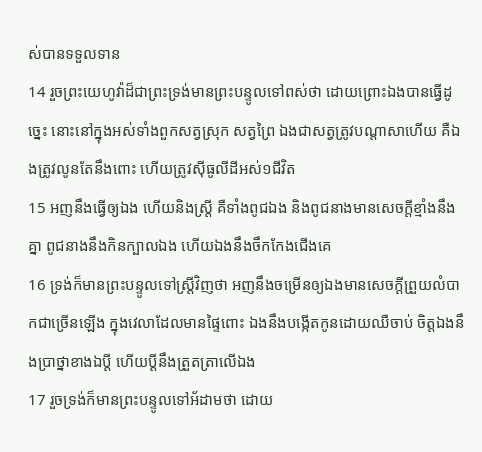ស់បានទទួលទាន
14 រួចព្រះយេហូវ៉ាដ៏ជាព្រះទ្រង់មានព្រះបន្ទូលទៅពស់ថា ដោយព្រោះឯងបានធ្វើដូច្នេះ នោះនៅក្នុងអស់ទាំងពួកសត្វស្រុក សត្វព្រៃ ឯងជាសត្វត្រូវបណ្តាសាហើយ គឺឯងត្រូវលូនតែនឹងពោះ ហើយត្រូវស៊ីធូលីដីអស់១ជីវិត
15 អញនឹងធ្វើឲ្យឯង ហើយនិងស្ត្រី គឺទាំងពូជឯង និងពូជនាងមានសេចក្ដីខ្មាំងនឹងគ្នា ពូជនាងនឹងកិនក្បាលឯង ហើយឯងនឹងចឹកកែងជើងគេ
16 ទ្រង់ក៏មានព្រះបន្ទូលទៅស្ត្រីវិញថា អញនឹងចម្រើនឲ្យឯងមានសេចក្ដីព្រួយលំបាកជាច្រើនឡើង ក្នុងវេលាដែលមានផ្ទៃពោះ ឯងនឹងបង្កើតកូនដោយឈឺចាប់ ចិត្តឯងនឹងប្រាថ្នាខាងឯប្ដី ហើយប្ដីនឹងត្រួតត្រាលើឯង
17 រួចទ្រង់ក៏មានព្រះបន្ទូលទៅអ័ដាមថា ដោយ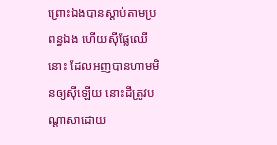ព្រោះឯងបានស្តាប់តាមប្រពន្ធឯង ហើយស៊ីផ្លែឈើនោះ ដែលអញបានហាមមិនឲ្យស៊ីឡើយ នោះដីត្រូវបណ្តាសាដោយ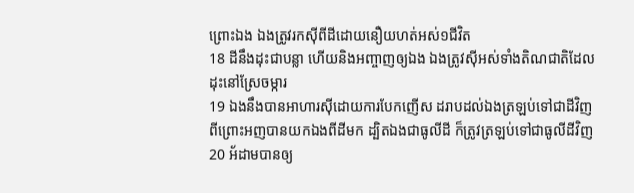ព្រោះឯង ឯងត្រូវរកស៊ីពីដីដោយនឿយហត់អស់១ជីវិត
18 ដីនឹងដុះជាបន្លា ហើយនិងអញ្ចាញឲ្យឯង ឯងត្រូវស៊ីអស់ទាំងតិណជាតិដែលដុះនៅស្រែចម្ការ
19 ឯងនឹងបានអាហារស៊ីដោយការបែកញើស ដរាបដល់ឯងត្រឡប់ទៅជាដីវិញ ពីព្រោះអញបានយកឯងពីដីមក ដ្បិតឯងជាធូលីដី ក៏ត្រូវត្រឡប់ទៅជាធូលីដីវិញ
20 អ័ដាមបានឲ្យ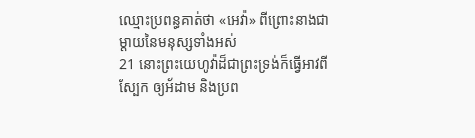ឈ្មោះប្រពន្ធគាត់ថា «អេវ៉ា» ពីព្រោះនាងជាម្តាយនៃមនុស្សទាំងអស់
21 នោះព្រះយេហូវ៉ាដ៏ជាព្រះទ្រង់ក៏ធ្វើអាវពីស្បែក ឲ្យអ័ដាម និងប្រព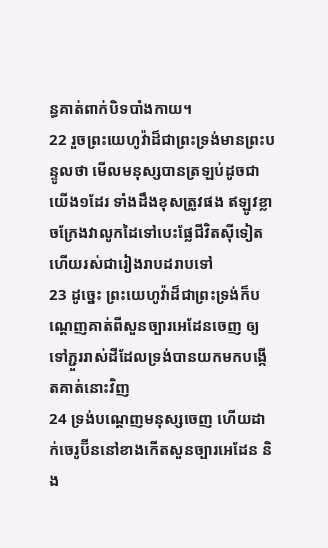ន្ធគាត់ពាក់បិទបាំងកាយ។
22 រួចព្រះយេហូវ៉ាដ៏ជាព្រះទ្រង់មានព្រះបន្ទូលថា មើលមនុស្សបានត្រឡប់ដូចជាយើង១ដែរ ទាំងដឹងខុសត្រូវផង ឥឡូវខ្លាចក្រែងវាលូកដៃទៅបេះផ្លែជីវិតស៊ីទៀត ហើយរស់ជារៀងរាបដរាបទៅ
23 ដូច្នេះ ព្រះយេហូវ៉ាដ៏ជាព្រះទ្រង់ក៏បណ្តេញគាត់ពីសួនច្បារអេដែនចេញ ឲ្យទៅភ្ជួររាស់ដីដែលទ្រង់បានយកមកបង្កើតគាត់នោះវិញ
24 ទ្រង់បណ្តេញមនុស្សចេញ ហើយដាក់ចេរូប៊ីននៅខាងកើតសួនច្បារអេដែន និង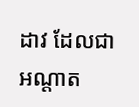ដាវ ដែលជាអណ្តាត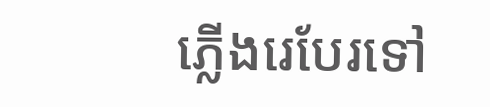ភ្លើងរេបែរទៅ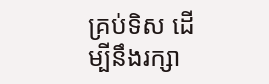គ្រប់ទិស ដើម្បីនឹងរក្សា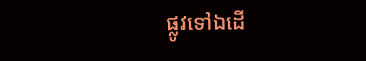ផ្លូវទៅឯដើ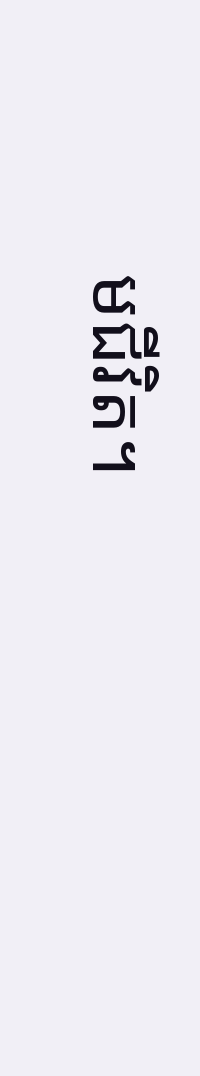មជីវិត។